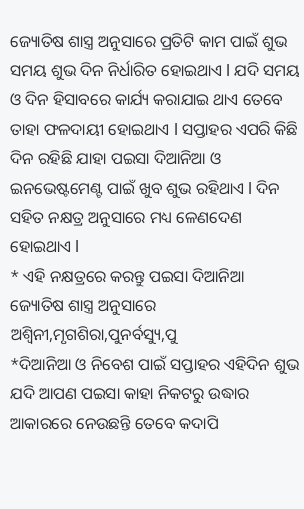ଜ୍ୟୋତିଷ ଶାସ୍ତ୍ର ଅନୁସାରେ ପ୍ରତିଟି କାମ ପାଇଁ ଶୁଭ ସମୟ ଶୁଭ ଦିନ ନିର୍ଧାରିତ ହୋଇଥାଏ l ଯଦି ସମୟ ଓ ଦିନ ହିସାବରେ କାର୍ଯ୍ୟ କରାଯାଇ ଥାଏ ତେବେ ତାହା ଫଳଦାୟୀ ହୋଇଥାଏ l ସପ୍ତାହର ଏପରି କିଛି ଦିନ ରହିଛି ଯାହା ପଇସା ଦିଆନିଆ ଓ ଇନଭେଷ୍ଟମେଣ୍ଟ ପାଇଁ ଖୁବ ଶୁଭ ରହିଥାଏ l ଦିନ ସହିତ ନକ୍ଷତ୍ର ଅନୁସାରେ ମଧ୍ୟ ଳେଣଦେଣ ହୋଇଥାଏ l
* ଏହି ନକ୍ଷତ୍ରରେ କରନ୍ତୁ ପଇସା ଦିଆନିଆ
ଜ୍ୟୋତିଷ ଶାସ୍ତ୍ର ଅନୁସାରେ ଅଶ୍ୱିନୀ,ମୃଗଶିରା,ପୁନର୍ବସ୍ୟୁ,ପୁ
*ଦିଆନିଆ ଓ ନିବେଶ ପାଇଁ ସପ୍ତାହର ଏହିଦିନ ଶୁଭ
ଯଦି ଆପଣ ପଇସା କାହା ନିକଟରୁ ଉଦ୍ଧାର ଆକାରରେ ନେଉଛନ୍ତି ତେବେ କଦାପି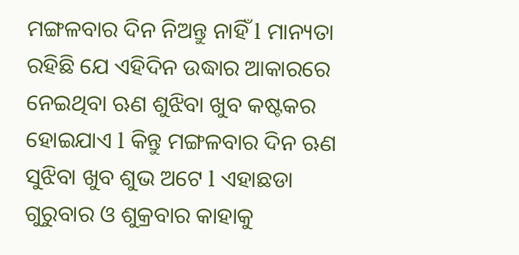ମଙ୍ଗଳବାର ଦିନ ନିଅନ୍ତୁ ନାହିଁ l ମାନ୍ୟତା ରହିଛି ଯେ ଏହିଦିନ ଉଦ୍ଧାର ଆକାରରେ ନେଇଥିବା ଋଣ ଶୁଝିବା ଖୁବ କଷ୍ଟକର ହୋଇଯାଏ l କିନ୍ତୁ ମଙ୍ଗଳବାର ଦିନ ଋଣ ସୁଝିବା ଖୁବ ଶୁଭ ଅଟେ l ଏହାଛଡା ଗୁରୁବାର ଓ ଶୁକ୍ରବାର କାହାକୁ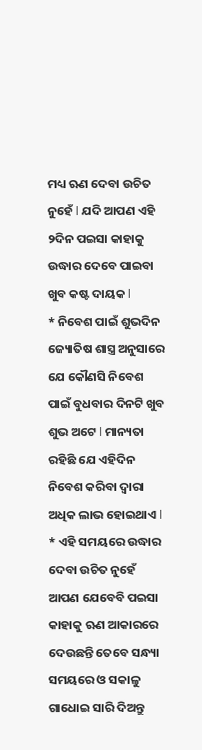ମଧ୍ୟ ଋଣ ଦେବା ଉଚିତ ନୁହେଁ l ଯଦି ଆପଣ ଏହି ୨ଦିନ ପଇସା କାହାକୁ ଉଦ୍ଧାର ଦେବେ ପାଇବା ଖୁବ କଷ୍ଟ ଦାୟକ l
* ନିବେଶ ପାଇଁ ଶୁଭଦିନ
ଜ୍ୟୋତିଷ ଶାସ୍ତ୍ର ଅନୁସାରେ ଯେ କୌଣସି ନିବେଶ ପାଇଁ ବୁଧବାର ଦିନଟି ଖୁବ ଶୁଭ ଅଟେ l ମାନ୍ୟତା ରହିଛି ଯେ ଏହିଦିନ ନିବେଶ କରିବା ଦ୍ୱାରା ଅଧିକ ଲାଭ ହୋଇଥାଏ l
* ଏହି ସମୟରେ ଉଦ୍ଧାର ଦେବା ଉଚିତ ନୁହେଁ
ଆପଣ ଯେବେବି ପଇସା କାହାକୁ ଋଣ ଆକାରରେ ଦେଉଛନ୍ତି ତେବେ ସନ୍ଧ୍ୟା ସମୟରେ ଓ ସକାଳୁ ଗାଧୋଇ ସାରି ଦିଅନ୍ତୁ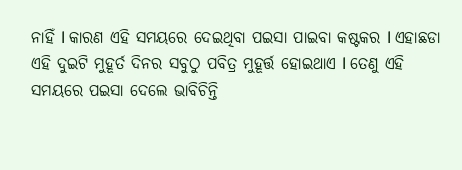ନାହିଁ l କାରଣ ଏହି ସମୟରେ ଦେଇଥିବା ପଇସା ପାଇବା କଷ୍ଟକର l ଏହାଛଡା ଏହି ଦୁଇଟି ମୁହୂର୍ତ ଦିନର ସବୁଠୁ ପବିତ୍ର ମୁହୂର୍ତ୍ତ ହୋଇଥାଏ l ତେଣୁ ଏହି ସମୟରେ ପଇସା ଦେଲେ ଭାବିଚିନ୍ତି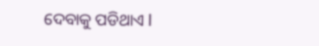ଦେବାକୁ ପଡିଥାଏ l